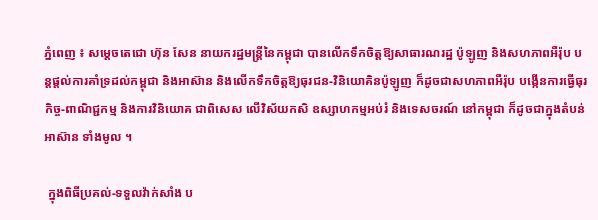ភ្នំពេញ ៖ សម្ដេចតេជោ ហ៊ុន សែន នាយករដ្ឋមន្រ្តីនៃកម្ពុជា បានលើកទឹកចិត្តឱ្យសាធារណរដ្ឋ ប៉ូឡូញ និងសហភាពអឺរ៉ុប បន្តផ្តល់ការគាំទ្រដល់កម្ពុជា និងអាស៊ាន និងលើកទឹកចិត្តឱ្យធុរជន-វិនិយោគិនប៉ូឡូញ ក៏ដូចជាសហភាពអឺរ៉ុប បង្កើនការធ្វើធុរកិច្ច-ពាណិជ្ជកម្ម និងការវិនិយោគ ជាពិសេស លើវិស័យកសិ ឧស្សាហកម្មអប់រំ និងទេសចរណ៍ នៅកម្ពុជា ក៏ដូចជាក្នុងតំបន់អាស៊ាន ទាំងមូល ។

 ក្នុងពិធីប្រគល់-ទទួលវ៉ាក់សាំង ប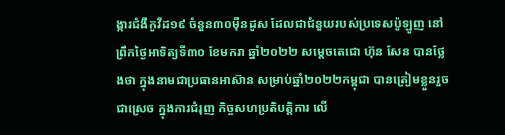ង្ការជំងឺកូវីដ១៩ ចំនួន៣០ម៉ឺនដូស ដែលជាជំនួយរបស់ប្រទេសប៉ូឡូញ នៅព្រឹកថ្ងៃអាទិត្យទី៣០ ខែមករា ឆ្នាំ២០២២ សម្ដេចតេជោ ហ៊ុន សែន បានថ្លែងថា ក្នុងនាមជាប្រធានអាស៊ាន សម្រាប់ឆ្នាំ២០២២កម្ពុជា បានត្រៀមខ្លួនរួចជាស្រេច ក្នុងការជំរុញ កិច្ចសហប្រតិបត្តិការ លើ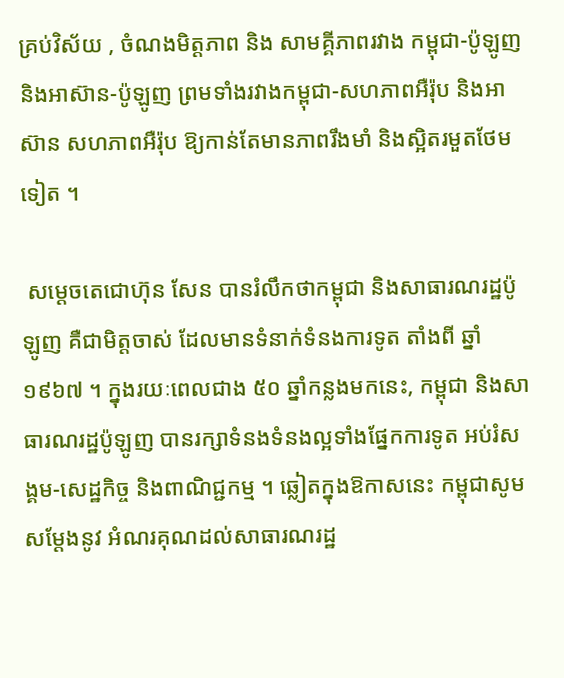គ្រប់វិស័យ , ចំណងមិត្តភាព និង សាមគ្គីភាពរវាង កម្ពុជា-ប៉ូឡូញ និងអាស៊ាន-ប៉ូឡូញ ព្រមទាំងរវាងកម្ពុជា-សហភាពអឺរ៉ុប និងអាស៊ាន សហភាពអឺរ៉ុប ឱ្យកាន់តែមានភាពរឹងមាំ និងស្អិតរមួតថែមទៀត ។

 សម្ដេចតេជោហ៊ុន សែន បានរំលឹកថាកម្ពុជា និងសាធារណរដ្ឋប៉ូឡូញ គឺជាមិត្តចាស់ ដែលមានទំនាក់ទំនងការទូត តាំងពី ឆ្នាំ១៩៦៧ ។ ក្នុងរយៈពេលជាង ៥០ ឆ្នាំកន្លងមកនេះ, កម្ពុជា និងសាធារណរដ្ឋប៉ូឡូញ បានរក្សាទំនងទំនងល្អទាំងផ្នែកការទូត អប់រំសង្គម-សេដ្ឋកិច្ច និងពាណិជ្ជកម្ម ។ ឆ្លៀតក្នុងឱកាសនេះ កម្ពុជាសូមសម្តែងនូវ អំណរគុណដល់សាធារណរដ្ឋ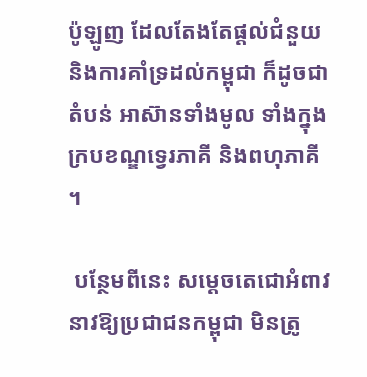ប៉ូឡូញ ដែលតែងតែផ្ដល់ជំនួយ និងការគាំទ្រដល់កម្ពុជា ក៏ដូចជាតំបន់ អាស៊ានទាំងមូល ទាំងក្នុងក្របខណ្ឌទ្វេរភាគី និងពហុភាគី ។

 បន្ថែមពីនេះ សម្ដេចតេជោអំពាវនាវឱ្យប្រជាជនកម្ពុជា មិនត្រូ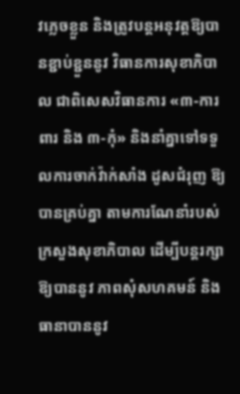វភ្លេចខ្លួន និងត្រូវបន្តអនុវត្តឱ្យបានខ្ជាប់ខ្ជួននូវ វិធានការសុខាភិបាល ជាពិសេសវិធានការ «៣-ការពារ និង ៣-កុំ» និងនាំគ្នាទៅទទួលការចាក់វ៉ាក់សាំង ដូសជំរុញ ឱ្យបានគ្រប់គ្នា តាមការណែនាំរបស់ក្រសួងសុខាភិបាល ដើម្បីបន្តរក្សាឱ្យបាននូវ ភាពសុំសហគមន៍ និងធានាបាននូវ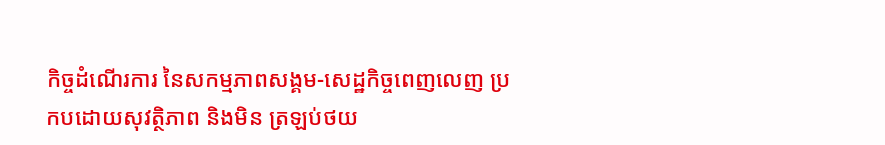កិច្ចដំណើរការ នៃសកម្មភាពសង្គម-សេដ្ឋកិច្ចពេញលេញ ប្រកបដោយសុវត្ថិភាព និងមិន ត្រឡប់ថយ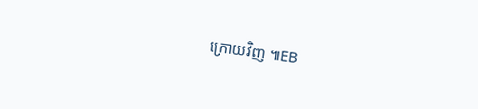ក្រោយវិញ ៕EB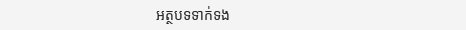អត្ថបទទាក់ទង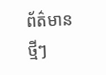ព័ត៌មានថ្មីៗ